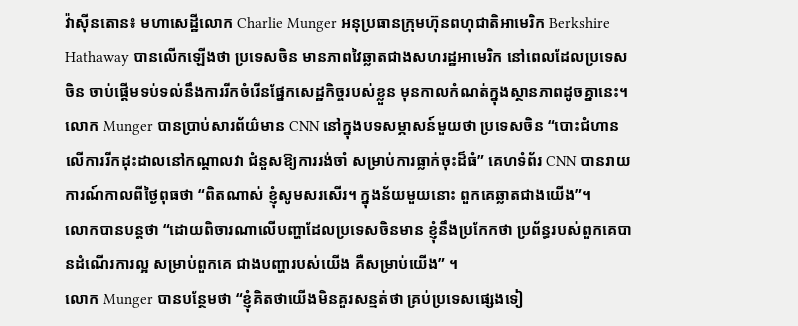វ៉ាស៊ីនតោន៖ មហាសេដ្ឋីលោក Charlie Munger អនុប្រធានក្រុមហ៊ុនពហុជាតិអាមេរិក Berkshire Hathaway បានលើកឡើងថា ប្រទេសចិន មានភាពវៃឆ្លាតជាងសហរដ្ឋអាមេរិក នៅពេលដែលប្រទេសចិន ចាប់ផ្តើមទប់ទល់នឹងការរីកចំរើនផ្នែកសេដ្ឋកិច្ចរបស់ខ្លួន មុនកាលកំណត់ក្នុងស្ថានភាពដូចគ្នានេះ។
លោក Munger បានប្រាប់សារព័យ៌មាន CNN នៅក្នុងបទសម្ភាសន៍មួយថា ប្រទេសចិន “បោះជំហានលើការរីកដុះដាលនៅកណ្តាលវា ជំនួសឱ្យការរង់ចាំ សម្រាប់ការធ្លាក់ចុះដ៏ធំ” គេហទំព័រ CNN បានរាយការណ៍កាលពីថ្ងៃពុធថា “ពិតណាស់ ខ្ញុំសូមសរសើរ។ ក្នុងន័យមួយនោះ ពួកគេឆ្លាតជាងយើង”។
លោកបានបន្ដថា “ដោយពិចារណាលើបញ្ហាដែលប្រទេសចិនមាន ខ្ញុំនឹងប្រកែកថា ប្រព័ន្ធរបស់ពួកគេបានដំណើរការល្អ សម្រាប់ពួកគេ ជាងបញ្ហារបស់យើង គឺសម្រាប់យើង” ។
លោក Munger បានបន្ថែមថា “ខ្ញុំគិតថាយើងមិនគួរសន្មត់ថា គ្រប់ប្រទេសផ្សេងទៀ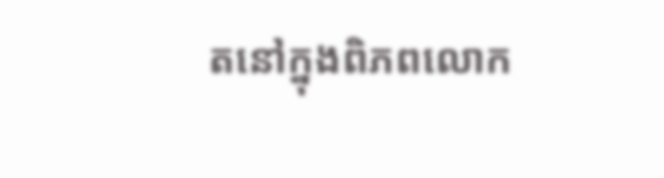តនៅក្នុងពិភពលោក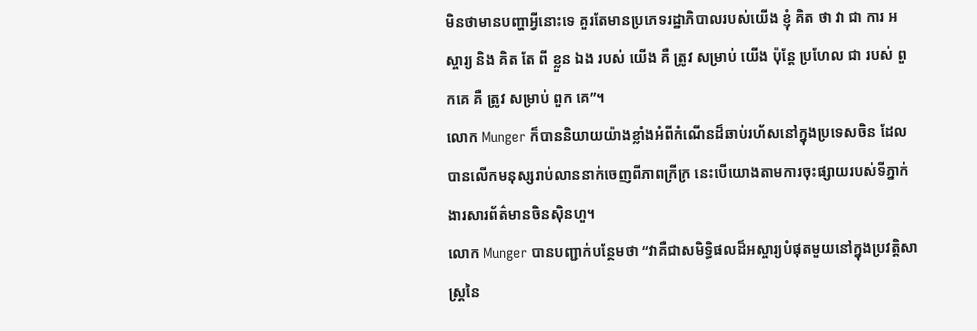មិនថាមានបញ្ហាអ្វីនោះទេ គួរតែមានប្រភេទរដ្ឋាភិបាលរបស់យើង ខ្ញុំ គិត ថា វា ជា ការ អស្ចារ្យ និង គិត តែ ពី ខ្លួន ឯង របស់ យើង គឺ ត្រូវ សម្រាប់ យើង ប៉ុន្តែ ប្រហែល ជា របស់ ពួកគេ គឺ ត្រូវ សម្រាប់ ពួក គេ”។
លោក Munger ក៏បាននិយាយយ៉ាងខ្លាំងអំពីកំណើនដ៏ឆាប់រហ័សនៅក្នុងប្រទេសចិន ដែលបានលើកមនុស្សរាប់លាននាក់ចេញពីភាពក្រីក្រ នេះបើយោងតាមការចុះផ្សាយរបស់ទីភ្នាក់ងារសារព័ត៌មានចិនស៊ិនហួ។
លោក Munger បានបញ្ជាក់បន្ថែមថា “វាគឺជាសមិទ្ធិផលដ៏អស្ចារ្យបំផុតមួយនៅក្នុងប្រវត្តិសាស្ត្រនៃ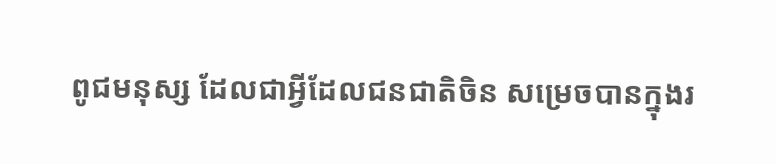ពូជមនុស្ស ដែលជាអ្វីដែលជនជាតិចិន សម្រេចបានក្នុងរ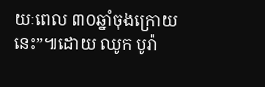យៈពេល ៣០ឆ្នាំចុងក្រោយនេះ”៕ដោយ ឈូក បូរ៉ា